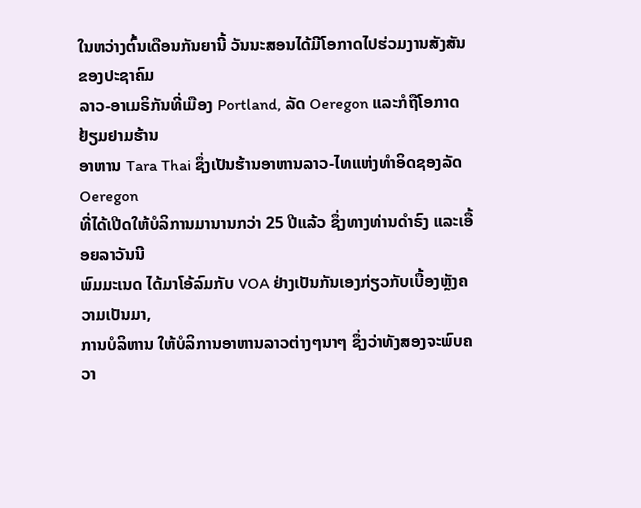ໃນຫວ່າງຕົ້ນເດືອນກັນຍານີ້ ວັນນະສອນໄດ້ມີໂອກາດໄປຮ່ວມງານສັງສັນຂອງປະຊາຄົມ
ລາວ-ອາເມຣິກັນທີ່ເມືອງ Portland, ລັດ Oeregon ແລະກໍຖືໂອກາດຢ້ຽມຢາມຮ້ານ
ອາຫານ Tara Thai ຊຶ່ງເປັນຮ້ານອາຫານລາວ-ໄທແຫ່ງທໍາອິດຊອງລັດ Oeregon
ທີ່ໄດ້ເປີດໃຫ້ບໍລິການມານານກວ່າ 25 ປີແລ້ວ ຊຶ່ງທາງທ່ານດໍາຣົງ ແລະເອື້ອຍລາວັນນີ
ພົມມະເນດ ໄດ້ມາໂອ້ລົມກັບ VOA ຢ່າງເປັນກັນເອງກ່ຽວກັບເບື້ອງຫຼັງຄວາມເປັນມາ,
ການບໍລິຫານ ໃຫ້ບໍລິການອາຫານລາວຕ່າງໆນາໆ ຊຶ່ງວ່າທັງສອງຈະພົບຄວາ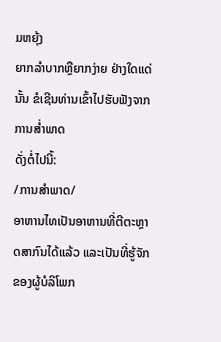ມຫຍຸ້ງ
ຍາກລໍາບາກຫຼືຍາກງ່າຍ ຢ່າງໃດແດ່ນັ້ນ ຂໍເຊີນທ່ານເຂົ້າໄປຮັບຟັງຈາກການສໍ່າພາດ
ດັ່ງຕໍ່ໄປນີ້:
/ການສໍາພາດ/
ອາຫານໄທເປັນອາຫານທີ່ຕີຕະຫຼາດສາກົນໄດ້ແລ້ວ ແລະເປັນທີ່ຮູ້ຈັກຂອງຜູ້ບໍລິໂພກ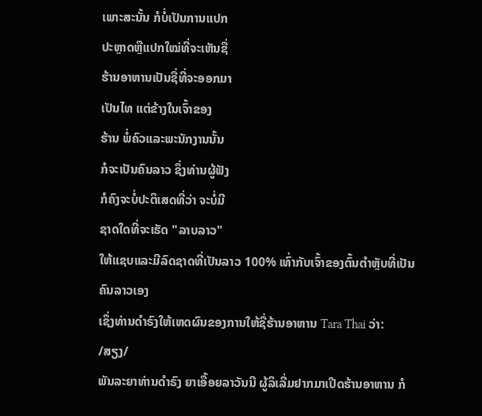ເພາະສະນັ້ນ ກໍບໍ່ເປັນການແປກ
ປະຫຼາດຫຼືແປກໃໝ່ທີ່ຈະເຫັນຊື່
ຮ້ານອາຫານເປັນຊື່ທີ່ຈະອອກມາ
ເປັນໄທ ແຕ່ຂ້າງໃນເຈົ້າຂອງ
ຮ້ານ ພໍ່ຄົວແລະພະນັກງານນັ້ນ
ກໍຈະເປັນຄົນລາວ ຊຶ່ງທ່ານຜູ້ຟັງ
ກໍຄົງຈະບໍ່ປະຕິເສດທີ່ວ່າ ຈະບໍ່ມີ
ຊາດໃດທີ່ຈະເຮັດ "ລາບລາວ"
ໃຫ້ແຊບແລະມີລົດຊາດທີ່ເປັນລາວ 100% ເທົ່າກັບເຈົ້າຂອງຕົ້ນຕໍາຫຼັບທີ່ເປັນຄົນລາວເອງ
ເຊຶ່ງທ່ານດໍາຣົງໃຫ້ເຫດຜົນຂອງການໃຫ້ຊື່ຮ້ານອາຫານ Tara Thai ວ່າ:
/ສຽງ/
ພັນລະຍາທ່ານດໍາຣົງ ຍາເອື້ອຍລາວັນນີ ຜູ້ລິເລີ່ມຢາກມາເປີດຮ້ານອາຫານ ກໍ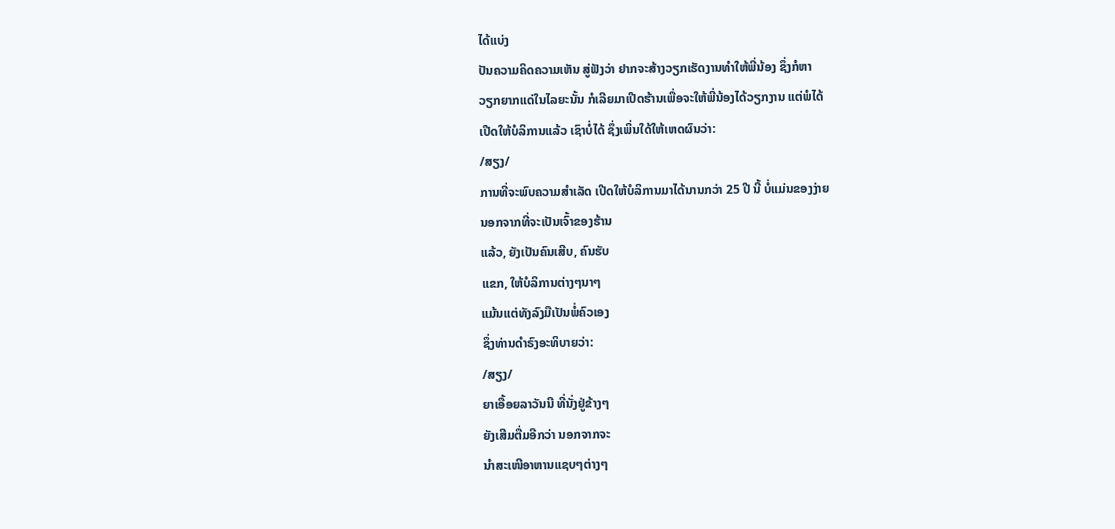ໄດ້ແບ່ງ
ປັນຄວາມຄິດຄວາມເຫັນ ສູ່ຟັງວ່າ ຢາກຈະສ້າງວຽກເຮັດງານທໍາໃຫ້ພີ່ນ້ອງ ຊຶ່ງກໍຫາ
ວຽກຍາກແດ່ໃນໄລຍະນັ້ນ ກໍເລີຍມາເປີດຮ້ານເພື່ອຈະໃຫ້ພີ່ນ້ອງໄດ້ວຽກງານ ແຕ່ພໍໄດ້
ເປີດໃຫ້ບໍລິການແລ້ວ ເຊົາບໍ່ໄດ້ ຊຶ່ງເພິ່ນໃດ້ໃຫ້ເຫດຜົນວ່າ:
/ສຽງ/
ການທີ່ຈະພົບຄວາມສໍາເລັດ ເປີດໃຫ້ບໍລິການມາໄດ້ນານກວ່າ 25 ປີ ນີ້ ບໍ່ແມ່ນຂອງງ່າຍ
ນອກຈາກທີ່ຈະເປັນເຈົ້າຂອງຮ້ານ
ແລ້ວ, ຍັງເປັນຄົນເສີບ, ຄົນຮັບ
ແຂກ, ໃຫ້ບໍລິການຕ່າງໆນາໆ
ແມ້ນແຕ່ທັງລົງມືເປັນພໍ່ຄົວເອງ
ຊຶ່ງທ່ານດໍາຣົງອະທິບາຍວ່າ:
/ສຽງ/
ຍາເອື້ອຍລາວັນນີ ທີ່ນັ່ງຢູ່ຂ້າງໆ
ຍັງເສີມຕື່ມອີກວ່າ ນອກຈາກຈະ
ນໍາສະເໜີອາຫານແຊບໆຕ່າງໆ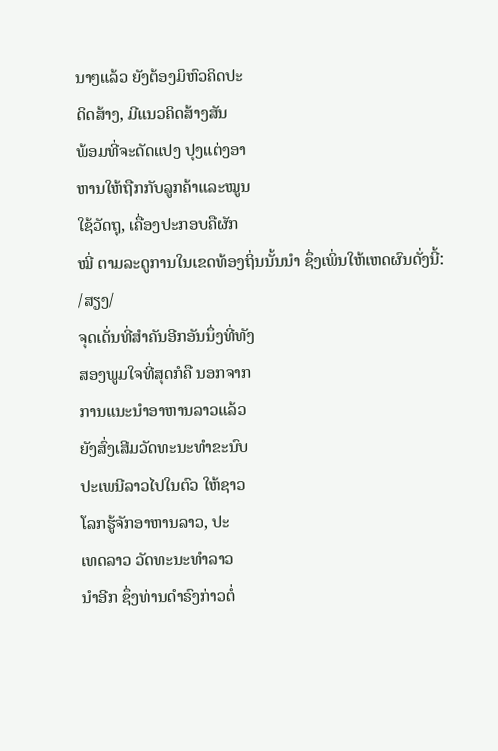ນາໆແລ້ວ ຍັງຕ້ອງມິຫົວຄິດປະ
ດິດສ້າງ, ມີແນວຄິດສ້າງສັນ
ພ້ອມທີ່ຈະດັດແປງ ປຸງແຕ່ງອາ
ຫານໃຫ້ຖືກກັບລູກຄ້າແລະໝູນ
ໃຊ້ວັດຖຸ, ເຄື່ອງປະກອບຄືຜັກ
ໝີ່ ຕາມລະດູການໃນເຂດທ້ອງຖິ່ນນັ້ນນໍາ ຊຶ່ງເພິ່ນໃຫ້ເຫດຜົນດັ່ງນີ້:
/ສຽງ/
ຈຸດເດັ່ນທີ່ສໍາຄັນອີກອັນນຶ່ງທີ່ທັງ
ສອງພູມໃຈທີ່ສຸດກໍຄື ນອກຈາກ
ການແນະນໍາອາຫານລາວແລ້ວ
ຍັງສົ່ງເສີມວັດທະນະທໍາຂະນົບ
ປະເພນີລາວໄປໃນຕົວ ໃຫ້ຊາວ
ໂລກຮູ້ຈັກອາຫານລາວ, ປະ
ເທດລາວ ວັດທະນະທໍາລາວ
ນໍາອີກ ຊຶ່ງທ່ານດໍາຣົງກ່າວຕໍ່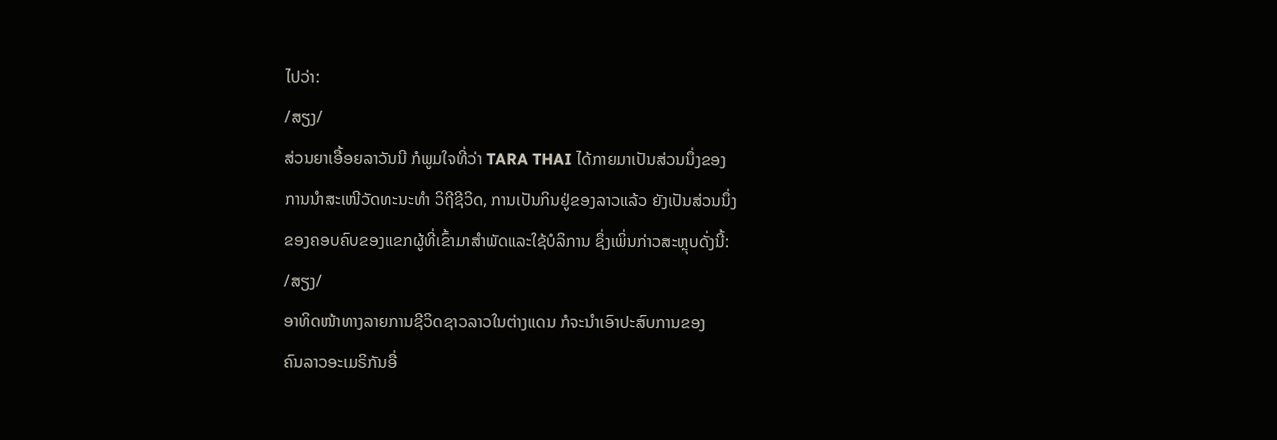ໄປວ່າ:
/ສຽງ/
ສ່ວນຍາເອື້ອຍລາວັນນີ ກໍພູມໃຈທີ່ວ່າ TARA THAI ໄດ້ກາຍມາເປັນສ່ວນນຶ່ງຂອງ
ການນໍາສະເໜີວັດທະນະທໍາ ວິຖີຊີວິດ, ການເປັນກິນຢູ່ຂອງລາວແລ້ວ ຍັງເປັນສ່ວນນຶ່ງ
ຂອງຄອບຄົບຂອງແຂກຜູ້ທີ່ເຂົ້າມາສໍາພັດແລະໃຊ້ບໍລິການ ຊຶ່ງເພິ່ນກ່າວສະຫຼຸບດັ່ງນີ້:
/ສຽງ/
ອາທິດໜ້າທາງລາຍການຊີວິດຊາວລາວໃນຕ່າງແດນ ກໍຈະນໍາເອົາປະສົບການຂອງ
ຄົນລາວອະເມຣິກັນອື່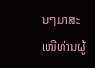ນໆມາສະເໜີທ່ານຜູ້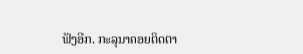ຟັງອີກ. ກະລຸນາຄອຍຕິດຕາ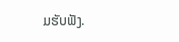ມຮັບຟັງ.